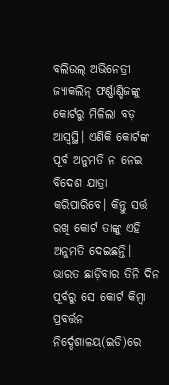ବଲିଉଲ୍ ଅଭିନେତ୍ରୀ ଜ୍ୟାକଲିନ୍ ଫର୍ଣ୍ଣାଣ୍ଡିଜଙ୍କୁ କୋର୍ଟରୁ ମିଳିଲା ବଡ଼ ଆସ୍ୱସ୍ଥି। ଏଣିକି କୋର୍ଟଙ୍କ ପୂର୍ବ ଅନୁମତି ନ ନେଇ ବିଦେଶ ଯାତ୍ରା କରିପାରିବେ। କିନ୍ତୁ ସର୍ତ୍ତ ରଖି କୋର୍ଟ ତାଙ୍କୁ ଏହି ଅନୁମତି ଦେଇଛନ୍ତି। ଭାରତ ଛାଡ଼ିବାର ତିନି ଦିନ ପୂର୍ବରୁ ସେ କୋର୍ଟ କିମ୍ୱା ପ୍ରବର୍ତ୍ତନ ନିର୍ଦ୍ଦେଶାଳୟ(ଇଡି)ରେ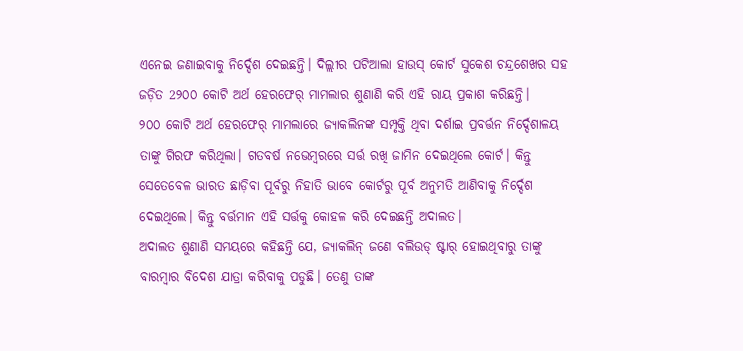ଏନେଇ ଜଣାଇବାକୁ ନିର୍ଦ୍ଦେଶ ଦେଇଛନ୍ତି। ଦିଲ୍ଲୀର ପଟିଆଲା ହାଉସ୍ କୋର୍ଟ ସୁକେଶ ଚନ୍ଦ୍ରଶେଖର ସହ ଜଡ଼ିତ 2୨୦୦ କୋଟି ଅର୍ଥ ହେରଫେର୍ ମାମଲାର ଶୁଣାଣି କରି ଏହି ରାୟ ପ୍ରକାଶ କରିଛନ୍ତି।
୨୦୦ କୋଟି ଅର୍ଥ ହେରଫେର୍ ମାମଲାରେ ଜ୍ୟାକଲିନଙ୍କ ସମ୍ପୃକ୍ତି ଥିବା ଦର୍ଶାଇ ପ୍ରବର୍ତ୍ତନ ନିର୍ଦ୍ଦେଶାଳୟ ତାଙ୍କୁ ଗିରଫ କରିଥିଲା। ଗତବର୍ଷ ନଭେମ୍ୱରରେ ସର୍ତ୍ତ ରଖି ଜାମିନ ଦେଇଥିଲେ କୋର୍ଟ। କିନ୍ତୁ ସେତେବେଳ ଭାରତ ଛାଡ଼ିବା ପୂର୍ବରୁ ନିହାତି ଭାବେ କୋର୍ଟରୁ ପୂର୍ବ ଅନୁମତି ଆଣିବାକୁ ନିର୍ଦ୍ଦେଶ ଦେଇଥିଲେ। କିନ୍ତୁ ବର୍ତ୍ତମାନ ଏହି ସର୍ତ୍ତକୁ କୋହଳ କରି ଦେଇଛନ୍ତି ଅଦାଲତ।
ଅଦାଲତ ଶୁଣାଣି ସମୟରେ କହିଛନ୍ତି ଯେ, ଜ୍ୟାକଲିନ୍ ଜଣେ ବଲିଉଡ୍ ଷ୍ଟାର୍ ହୋଇଥିବାରୁ ତାଙ୍କୁ ବାରମ୍ୱାର ବିଦେଶ ଯାତ୍ରା କରିବାକୁ ପଡୁଛି। ତେଣୁ ତାଙ୍କ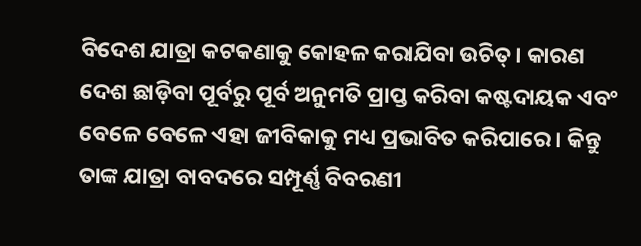ବିଦେଶ ଯାତ୍ରା କଟକଣାକୁ କୋହଳ କରାଯିବା ଉଚିତ୍। କାରଣ ଦେଶ ଛାଡ଼ିବା ପୂର୍ବରୁ ପୂର୍ବ ଅନୁମତି ପ୍ରାପ୍ତ କରିବା କଷ୍ଟଦାୟକ ଏବଂ ବେଳେ ବେଳେ ଏହା ଜୀବିକାକୁ ମଧ୍ୟ ପ୍ରଭାବିତ କରିପାରେ। କିନ୍ତୁ ତାଙ୍କ ଯାତ୍ରା ବାବଦରେ ସମ୍ପୂର୍ଣ୍ଣ ବିବରଣୀ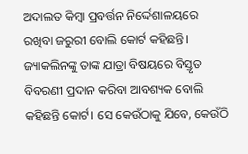ଅଦାଲତ କିମ୍ୱା ପ୍ରବର୍ତ୍ତନ ନିର୍ଦ୍ଦେଶାଳୟରେ ରଖିବା ଜରୁରୀ ବୋଲି କୋର୍ଟ କହିଛନ୍ତି।
ଜ୍ୟାକଲିନଙ୍କୁ ତାଙ୍କ ଯାତ୍ରା ବିଷୟରେ ବିସ୍ତୃତ ବିବରଣୀ ପ୍ରଦାନ କରିବା ଆବଶ୍ୟକ ବୋଲି କହିଛନ୍ତି କୋର୍ଟ। ସେ କେଉଁଠାକୁ ଯିବେ, କେଉଁଠି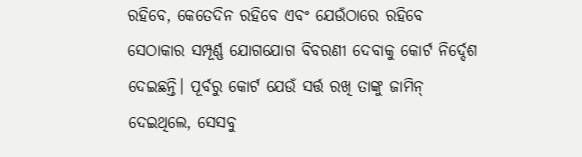ରହିବେ, କେତେଦିନ ରହିବେ ଏବଂ ଯେଉଁଠାରେ ରହିବେ ସେଠାକାର ସମ୍ପୂର୍ଣ୍ଣ ଯୋଗଯୋଗ ବିବରଣୀ ଦେବାକୁ କୋର୍ଟ ନିର୍ଦ୍ଦେଶ ଦେଇଛନ୍ତି। ପୂର୍ବରୁ କୋର୍ଟ ଯେଉଁ ସର୍ତ୍ତ ରଖି ତାଙ୍କୁ ଜାମିନ୍ ଦେଇଥିଲେ, ସେସବୁ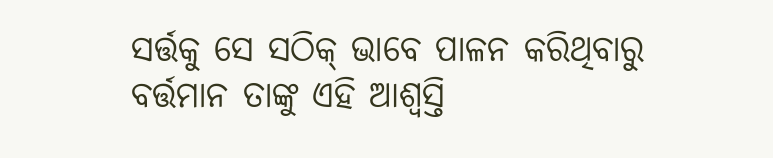ସର୍ତ୍ତକୁ ସେ ସଠିକ୍ ଭାବେ ପାଳନ କରିଥିବାରୁ ବର୍ତ୍ତମାନ ତାଙ୍କୁ ଏହି ଆଶ୍ୱସ୍ତି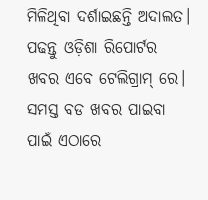ମିଳିଥିବା ଦର୍ଶାଇଛନ୍ତି ଅଦାଲତ।
ପଢନ୍ତୁ ଓଡ଼ିଶା ରିପୋର୍ଟର ଖବର ଏବେ ଟେଲିଗ୍ରାମ୍ ରେ। ସମସ୍ତ ବଡ ଖବର ପାଇବା ପାଇଁ ଏଠାରେ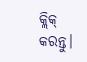କ୍ଲିକ୍ କରନ୍ତୁ।